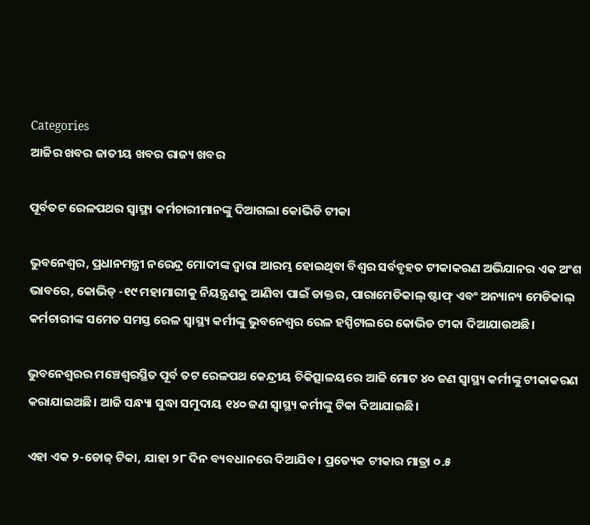Categories
ଆଜିର ଖବର ଜାତୀୟ ଖବର ରାଜ୍ୟ ଖବର

ପୂର୍ବତଟ ରେଳପଥର ସ୍ୱାସ୍ଥ୍ୟ କର୍ମଚାରୀମାନଙ୍କୁ ଦିଆଗଲା କୋଭିଡି ଟୀକା

ଭୁବନେଶ୍ବର, ପ୍ରଧାନମନ୍ତ୍ରୀ ନରେନ୍ଦ୍ର ମୋଦୀଙ୍କ ଦ୍ୱାରା ଆରମ୍ଭ ହୋଇଥିବା ବିଶ୍ୱର ସର୍ବବୃହତ ଟୀକାକରଣ ଅଭିଯାନର ଏକ ଅଂଶ ଭାବରେ, କୋଭିଡ୍ -୧୯ ମହାମାରୀକୁ ନିୟନ୍ତ୍ରଣକୁ ଆଣିବା ପାଇଁ ଡାକ୍ତର, ପାରାମେଡିକାଲ୍ ଷ୍ଟାଫ୍ ଏବଂ ଅନ୍ୟାନ୍ୟ ମେଡିକାଲ୍ କର୍ମଚାରୀଙ୍କ ସମେତ ସମସ୍ତ ରେଳ ସ୍ୱାସ୍ଥ୍ୟ କର୍ମୀଙ୍କୁ ଭୁବନେଶ୍ୱର ରେଳ ହସ୍ପିଟାଲରେ କୋଭିଡ ଟୀକା ଦିଆଯାଉଅଛି।

ଭୁବନେଶ୍ୱରର ମଞ୍ଚେଶ୍ୱରସ୍ଥିତ ପୂର୍ବ ତଟ ରେଳପଥ କେନ୍ଦ୍ରୀୟ ଚିକିତ୍ସାଳୟରେ ଆଜି ମୋଟ ୪୦ ଜଣ ସ୍ୱାସ୍ଥ୍ୟ କର୍ମୀଙ୍କୁ ଟୀକାକରଣ କରାଯାଇଅଛି। ଆଜି ସନ୍ଧ୍ୟା ସୁଦ୍ଧା ସମୁଦାୟ ୧୪୦ ଜଣ ସ୍ୱାସ୍ଥ୍ୟ କର୍ମୀଙ୍କୁ ଟିକା ଦିଆଯାଇଛି।

ଏହା ଏକ ୨-ଡୋଜ୍ ଟିକା, ଯାହା ୨୮ ଦିନ ବ୍ୟବଧାନରେ ଦିଆଯିବ। ପ୍ରତ୍ୟେକ ଟୀକାର ମାତ୍ରା ୦.୫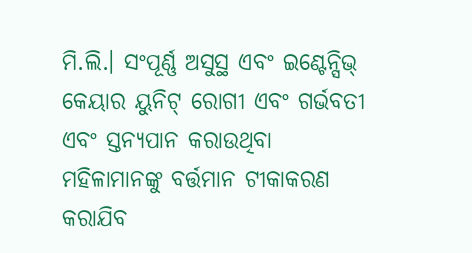ମି.ଲି.। ସଂପୂର୍ଣ୍ଣ ଅସୁସ୍ଥ ଏବଂ ଇଣ୍ଟେନ୍ସିଭ୍ କେୟାର ୟୁନିଟ୍ ରୋଗୀ ଏବଂ ଗର୍ଭବତୀ ଏବଂ ସ୍ତନ୍ୟପାନ କରାଉଥିବା ମହିଳାମାନଙ୍କୁ ବର୍ତ୍ତମାନ ଟୀକାକରଣ କରାଯିବ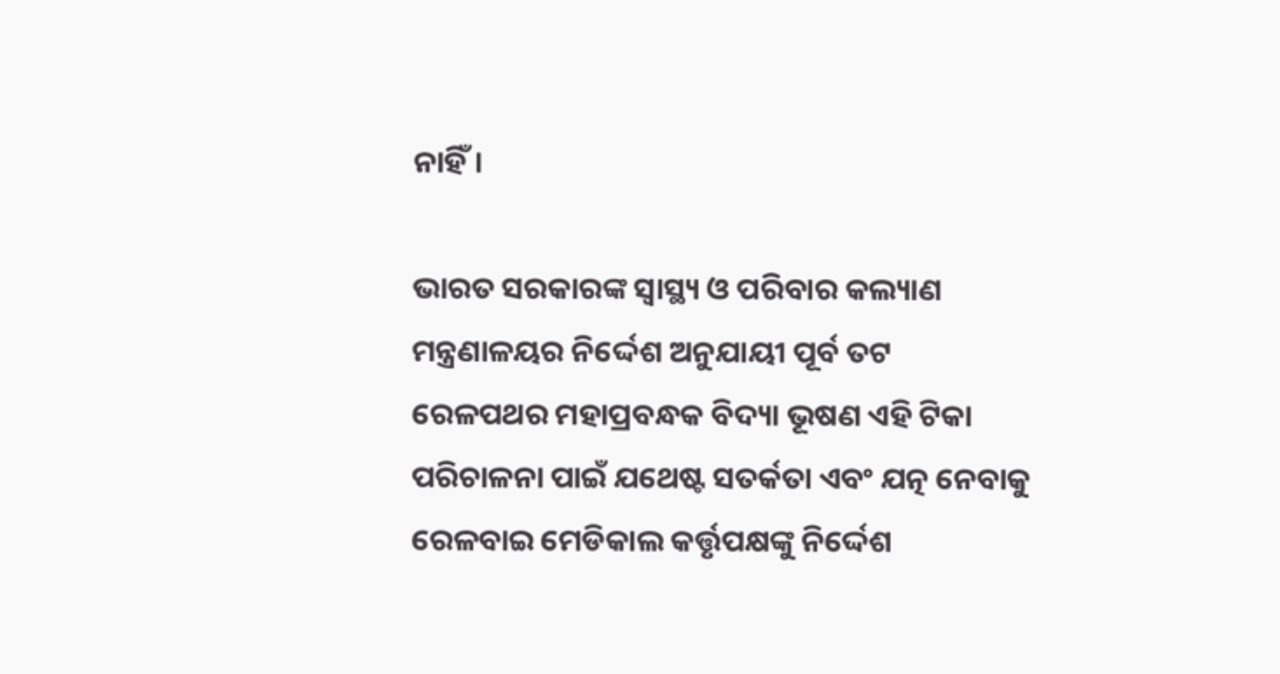ନାହିଁ।

ଭାରତ ସରକାରଙ୍କ ସ୍ୱାସ୍ଥ୍ୟ ଓ ପରିବାର କଲ୍ୟାଣ ମନ୍ତ୍ରଣାଳୟର ନିର୍ଦ୍ଦେଶ ଅନୁଯାୟୀ ପୂର୍ବ ତଟ ରେଳପଥର ମହାପ୍ରବନ୍ଧକ ବିଦ୍ୟା ଭୂଷଣ ଏହି ଟିକା ପରିଚାଳନା ପାଇଁ ଯଥେଷ୍ଟ ସତର୍କତା ଏବଂ ଯତ୍ନ ନେବାକୁ ରେଳବାଇ ମେଡିକାଲ କର୍ତ୍ତୃପକ୍ଷଙ୍କୁ ନିର୍ଦ୍ଦେଶ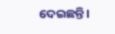ଦେଇଛନ୍ତି।